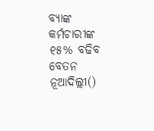ବ୍ୟାଙ୍କ କର୍ମଚାରୀଙ୍କ ୧୫% ବଢିବ ବେତନ
ନୂଆଦିଲ୍ଲୀ()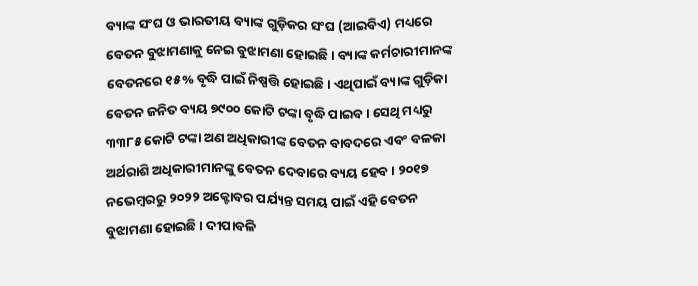ବ୍ୟାଙ୍କ ସଂଘ ଓ ଭାରତୀୟ ବ୍ୟାଙ୍କ ଗୁଡ଼ିକର ସଂଘ (ଆଇବିଏ) ମଧ୍ୟରେ ବେତନ ବୁଝାମଣାକୁ ନେଇ ବୁଝାମଣା ହୋଇଛି । ବ୍ୟାଙ୍କ କର୍ମଚାରୀମାନଙ୍କ ବେତନରେ ୧୫% ବୃଦ୍ଧି ପାଇଁ ନିଷ୍ପତ୍ତି ହୋଇଛି । ଏଥିପାଇଁ ବ୍ୟାଙ୍କ ଗୁଡ଼ିକା ବେତନ ଜନିତ ବ୍ୟୟ ୭୯୦୦ କୋଟି ଟଙ୍କା ବୃଦ୍ଧି ପାଇବ । ସେଥି ମଧ୍ୟରୁ ୩୩୮୫ କୋଟି ଟଙ୍କା ଅଣ ଅଧିକାରୀଙ୍କ ବେତନ ବାବଦରେ ଏବଂ ବଳକା ଅର୍ଥରାଶି ଅଧିକାରୀମାନଙ୍କୁ ବେତନ ଦେବାରେ ବ୍ୟୟ ହେବ । ୨୦୧୭ ନଭେମ୍ବରରୁ ୨୦୨୨ ଅକ୍ଟୋବର ପର୍ଯ୍ୟନ୍ତ ସମୟ ପାଇଁ ଏହି ବେତନ ବୁଝାମଣା ହୋଇଛି । ଦୀପାବଳି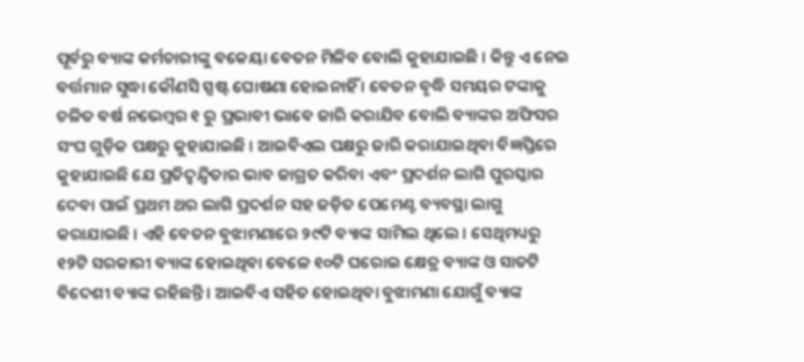ପୂର୍ବରୁ ବ୍ୟାଙ୍କ କର୍ମଚାରୀଙ୍କୁ ବକେୟା ବେତନ ମିଳିବ ବୋଲି କୁହାଯାଇଛି । କିନ୍ତୁ ଏ ନେଇ ବର୍ତ୍ତମାନ ସୁଦ୍ଧା କୌଣସି ସ୍ପଷ୍ଟ ଘୋଷଣା ହୋଇନାହିଁ । ବେତନ ବୃଦ୍ଧି ସମୟର ଟଙ୍କାକୁ ଚଳିତ ବର୍ଷ ନଭେମ୍ବର ୧ ରୁ ପ୍ରଭାବୀ ଭାବେ ଜାରି କରାଯିବ ବୋଲି ବ୍ୟାଙ୍କର ଅଫିସର ସଂଘ ଗୁଡ଼ିକ ପକ୍ଷରୁ କୁହାଯାଇଛି । ଆଇବିଏଲ ପକ୍ଷରୁ ଜାରି କରାଯାଇଥିବା ବିଜ୍ଞପ୍ତିରେ କୁହାଯାଇଛି ଯେ ପ୍ରତିଦ୍ୱନ୍ଦ୍ୱିତାର ଭାବ ଜାଗ୍ରତ କରିବା ଏବଂ ପ୍ରଦର୍ଶନ ଲାଗି ପୁରସ୍କାର ଦେବା ପାଇଁ ପ୍ରଥମ ଥର ଲାଗି ପ୍ରଦର୍ଶନ ସହ ଜଡ଼ିତ ପେମେଣ୍ଟ ବ୍ୟବସ୍ଥା ଲାଗୁ କରାଯାଇଛି । ଏହି ବେତନ ବୁଝାମଣାରେ ୨୯ଟି ବ୍ୟାଙ୍କ ସାମିଲ ଥିଲେ । ସେଥିମଧ୍ୟରୁ ୧୨ଟି ସରକାରୀ ବ୍ୟାଙ୍କ ହୋଇଥିବା ବେଳେ ୧୦ଟି ଘରୋଇ କ୍ଷେତ୍ର ବ୍ୟାଙ୍କ ଓ ସାତଟି ବିଦେଶୀ ବ୍ୟାଙ୍କ ରହିଛନ୍ତି । ଆଇବିଏ ସହିତ ହୋଇଥିବା ବୁଝାମଣା ଯୋଗୁଁ ବ୍ୟାଙ୍କ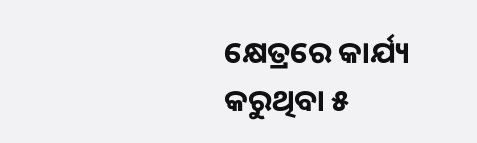କ୍ଷେତ୍ରରେ କାର୍ଯ୍ୟ କରୁଥିବା ୫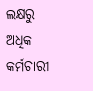ଲକ୍ଷରୁ ଅଧିକ କର୍ମଚାରୀ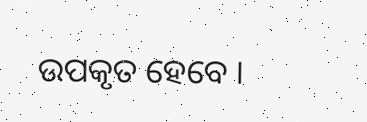ଉପକୃତ ହେବେ ।